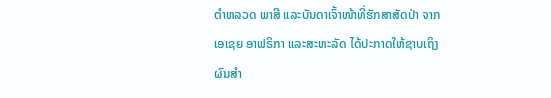ຕໍາຫລວດ ພາສີ ແລະບັນດາເຈົ້າໜ້າທີ່ຮັກສາສັດປ່າ ຈາກ
ເອເຊຍ ອາຟຣິກາ ແລະສະຫະລັດ ໄດ້ປະກາດໃຫ້ຊາບເຖິງ
ຜົນສໍາ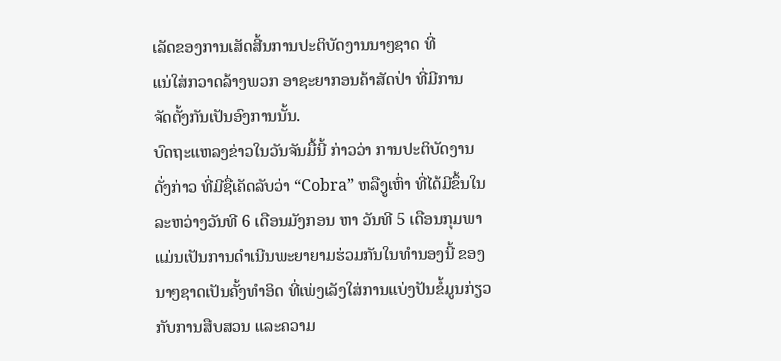ເລັດຂອງການເສັດສີ້ນການປະຕິບັດງານນາໆຊາດ ທີ່
ແນ່ໃສ່ກວາດລ້າງພວກ ອາຊະຍາກອນຄ້າສັດປ່າ ທີ່ມີການ
ຈັດຕັ້ງກັນເປັນອົງການນັ້ນ.
ບົດຖະແຫລງຂ່າວໃນວັນຈັນມື້ນີ້ ກ່າວວ່າ ການປະຕິບັດງານ
ດັ່ງກ່າວ ທີ່ມີຊື່ເຄັດລັບວ່າ “Cobra” ຫລືງູເຫົ່າ ທີ່ໄດ້ມີຂຶ້ນໃນ
ລະຫວ່າງວັນທີ 6 ເດືອນມັງກອນ ຫາ ວັນທີ 5 ເດືອນກຸມພາ
ແມ່ນເປັນການດໍາເນີນພະຍາຍາມຮ່ວມກັນໃນທໍານອງນີ້ ຂອງ
ນາໆຊາດເປັນຄັ້ງທໍາອິດ ທີ່ເພ່ງເລັງໃສ່ການແບ່ງປັນຂໍ້ມູນກ່ຽວ
ກັບການສືບສວນ ແລະຄວາມ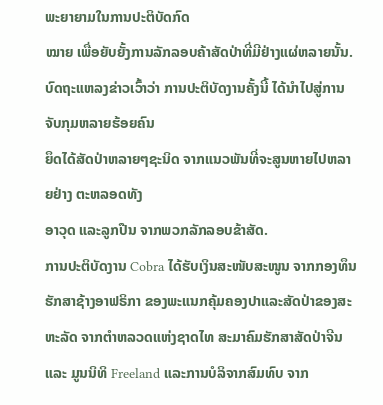ພະຍາຍາມໃນການປະຕິບັດກົດ
ໝາຍ ເພື່ອຍັບຍັ້ງການລັກລອບຄ້າສັດປ່າທີ່ມີຢ່າງແຜ່ຫລາຍນັ້ນ.
ບົດຖະແຫລງຂ່າວເວົ້າວ່າ ການປະຕິບັດງານຄັ້ງນີ້ ໄດ້ນໍາໄປສູ່ການຈັບກຸມຫລາຍຮ້ອຍຄົນ
ຍຶດໄດ້ສັດປ່າຫລາຍໆຊະນິດ ຈາກແນວພັນທີ່ຈະສູນຫາຍໄປຫລາຍຢ່າງ ຕະຫລອດທັງ
ອາວຸດ ແລະລູກປືນ ຈາກພວກລັກລອບຂ້າສັດ.
ການປະຕິບັດງານ Cobra ໄດ້ຮັບເງິນສະໜັບສະໜູນ ຈາກກອງທຶນ ຮັກສາຊ້າງອາຟຣິກາ ຂອງພະແນກຄຸ້ມຄອງປາແລະສັດປ່າຂອງສະ ຫະລັດ ຈາກຕໍາຫລວດແຫ່ງຊາດໄທ ສະມາຄົມຮັກສາສັດປ່າຈີນ ແລະ ມູນນິທິ Freeland ແລະການບໍລິຈາກສົມທົບ ຈາກ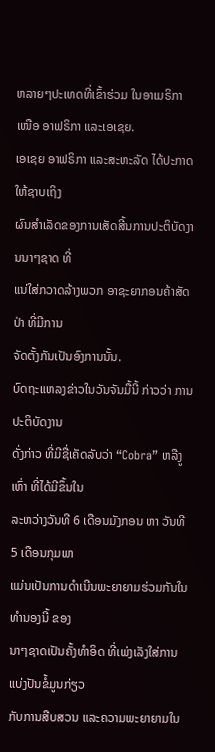ຫລາຍໆປະເທດທີ່ເຂົ້າຮ່ວມ ໃນອາເມຣິກາເໜືອ ອາຟຣິກາ ແລະເອເຊຍ.
ເອເຊຍ ອາຟຣິກາ ແລະສະຫະລັດ ໄດ້ປະກາດໃຫ້ຊາບເຖິງ
ຜົນສໍາເລັດຂອງການເສັດສີ້ນການປະຕິບັດງານນາໆຊາດ ທີ່
ແນ່ໃສ່ກວາດລ້າງພວກ ອາຊະຍາກອນຄ້າສັດປ່າ ທີ່ມີການ
ຈັດຕັ້ງກັນເປັນອົງການນັ້ນ.
ບົດຖະແຫລງຂ່າວໃນວັນຈັນມື້ນີ້ ກ່າວວ່າ ການປະຕິບັດງານ
ດັ່ງກ່າວ ທີ່ມີຊື່ເຄັດລັບວ່າ “Cobra” ຫລືງູເຫົ່າ ທີ່ໄດ້ມີຂຶ້ນໃນ
ລະຫວ່າງວັນທີ 6 ເດືອນມັງກອນ ຫາ ວັນທີ 5 ເດືອນກຸມພາ
ແມ່ນເປັນການດໍາເນີນພະຍາຍາມຮ່ວມກັນໃນທໍານອງນີ້ ຂອງ
ນາໆຊາດເປັນຄັ້ງທໍາອິດ ທີ່ເພ່ງເລັງໃສ່ການແບ່ງປັນຂໍ້ມູນກ່ຽວ
ກັບການສືບສວນ ແລະຄວາມພະຍາຍາມໃນ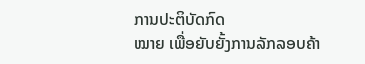ການປະຕິບັດກົດ
ໝາຍ ເພື່ອຍັບຍັ້ງການລັກລອບຄ້າ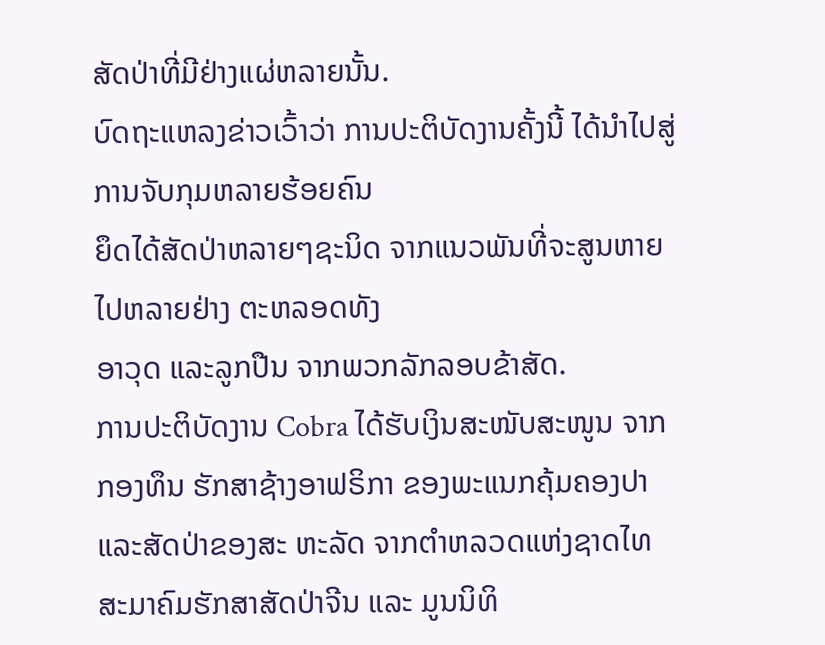ສັດປ່າທີ່ມີຢ່າງແຜ່ຫລາຍນັ້ນ.
ບົດຖະແຫລງຂ່າວເວົ້າວ່າ ການປະຕິບັດງານຄັ້ງນີ້ ໄດ້ນໍາໄປສູ່ການຈັບກຸມຫລາຍຮ້ອຍຄົນ
ຍຶດໄດ້ສັດປ່າຫລາຍໆຊະນິດ ຈາກແນວພັນທີ່ຈະສູນຫາຍໄປຫລາຍຢ່າງ ຕະຫລອດທັງ
ອາວຸດ ແລະລູກປືນ ຈາກພວກລັກລອບຂ້າສັດ.
ການປະຕິບັດງານ Cobra ໄດ້ຮັບເງິນສະໜັບສະໜູນ ຈາກກອງທຶນ ຮັກສາຊ້າງອາຟຣິກາ ຂອງພະແນກຄຸ້ມຄອງປາແລະສັດປ່າຂອງສະ ຫະລັດ ຈາກຕໍາຫລວດແຫ່ງຊາດໄທ ສະມາຄົມຮັກສາສັດປ່າຈີນ ແລະ ມູນນິທິ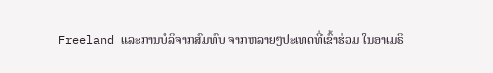Freeland ແລະການບໍລິຈາກສົມທົບ ຈາກຫລາຍໆປະເທດທີ່ເຂົ້າຮ່ວມ ໃນອາເມຣິ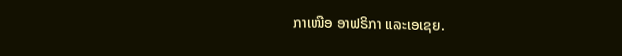ກາເໜືອ ອາຟຣິກາ ແລະເອເຊຍ.